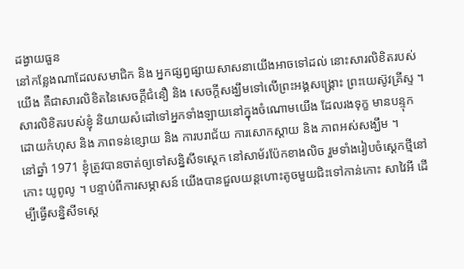ដង្វាយធួន
នៅកន្លែងណាដែលសមាជិក និង អ្នកផ្សព្វផ្សាយសាសនាយើងអាចទៅដល់ នោះសារលិខិតរបស់យើង គឺជាសារលិខិតនៃសេចក្ដីជំនឿ និង សេចក្ដីសង្ឃឹមទៅលើព្រះអង្គសង្គ្រោះ ព្រះយេស៊ូវគ្រីស្ទ ។
សារលិខិតរបស់ខ្ញុំ និយាយសំដៅទៅអ្នកទាំងឡាយនៅក្នុងចំណោមយើង ដែលរងទុក្ខ មានបន្ទុកដោយកំហុស និង ភាពទន់ខ្សោយ និង ការបរាជ័យ ការសោកស្ដាយ និង ភាពអស់សង្ឃឹម ។
នៅឆ្នាំ 1971 ខ្ញុំត្រូវបានចាត់ឲ្យទៅសន្និសីទស្ដេក នៅសាម័រប៉ែកខាងលិច រួមទាំងរៀបចំស្ដេកថ្មីនៅកោះ យូពូលូ ។ បន្ទាប់ពីការសម្ភាសន៍ យើងបានជួលយន្ដហោះតូចមួយជិះទៅកាន់កោះ សាវៃអី ដើម្បីធ្វើសន្និសីទស្ដេ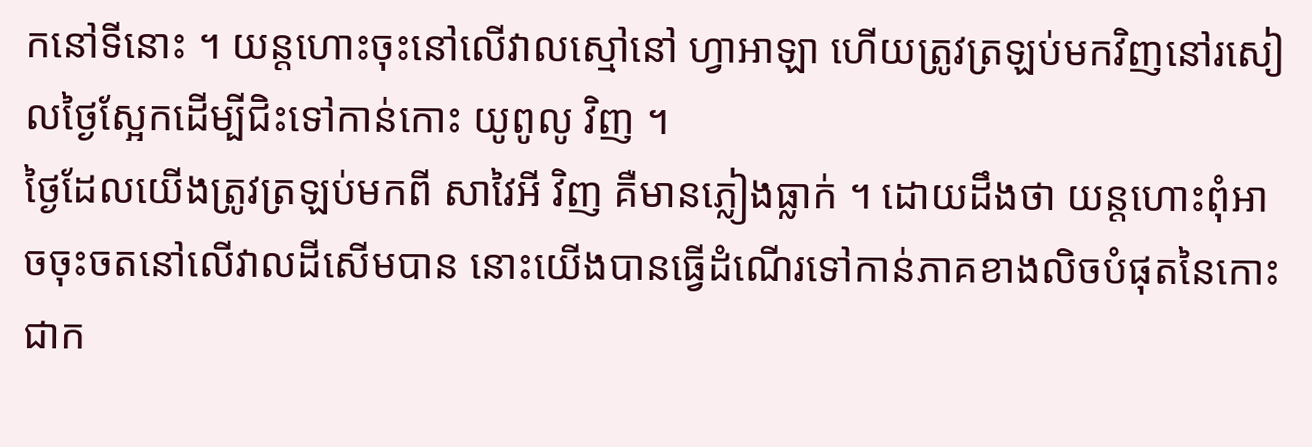កនៅទីនោះ ។ យន្ដហោះចុះនៅលើវាលស្មៅនៅ ហ្វាអាឡា ហើយត្រូវត្រឡប់មកវិញនៅរសៀលថ្ងៃស្អែកដើម្បីជិះទៅកាន់កោះ យូពូលូ វិញ ។
ថ្ងៃដែលយើងត្រូវត្រឡប់មកពី សាវៃអី វិញ គឺមានភ្លៀងធ្លាក់ ។ ដោយដឹងថា យន្ដហោះពុំអាចចុះចតនៅលើវាលដីសើមបាន នោះយើងបានធ្វើដំណើរទៅកាន់ភាគខាងលិចបំផុតនៃកោះ ជាក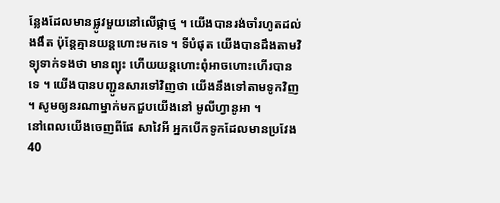ន្លែងដែលមានផ្លូវមួយនៅលើផ្កាថ្ម ។ យើងបានរង់ចាំរហូតដល់ងងឹត ប៉ុន្តែគ្មានយន្ដហោះមកទេ ។ ទីបំផុត យើងបានដឹងតាមវិទ្យុទាក់ទងថា មានព្យុះ ហើយយន្ដហោះពុំអាចហោះហើរបានទេ ។ យើងបានបញ្ជូនសារទៅវិញថា យើងនឹងទៅតាមទូកវិញ ។ សូមឲ្យនរណាម្នាក់មកជួបយើងនៅ មូលីហ្វានូអា ។
នៅពេលយើងចេញពីផែ សាវៃអី អ្នកបើកទូកដែលមានប្រវែង 40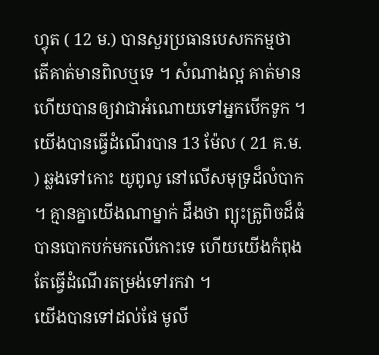ហ្វុត ( 12 ម.) បានសួរប្រធានបេសកកម្មថា តើគាត់មានពិលឬទេ ។ សំណាងល្អ គាត់មាន ហើយបានឲ្យវាជាអំណោយទៅអ្នកបើកទូក ។ យើងបានធ្វើដំណើរបាន 13 ម៉ែល ( 21 គ.ម. ) ឆ្លងទៅកោះ យូពូលូ នៅលើសមុទ្រដ៏លំបាក ។ គ្មានគ្នាយើងណាម្នាក់ ដឹងថា ព្យុះត្រូពិចដ៏ធំ បានបោកបក់មកលើកោះទេ ហើយយើងកំពុងតែធ្វើដំណើរតម្រង់ទៅរកវា ។
យើងបានទៅដល់ផែ មូលី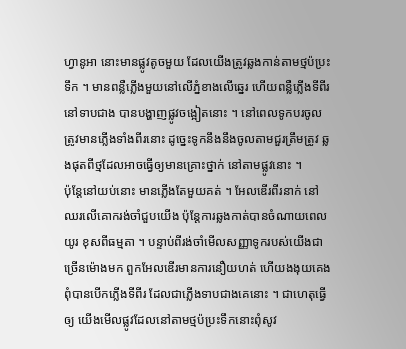ហ្វានូអា នោះមានផ្លូវតូចមួយ ដែលយើងត្រូវឆ្លងកាន់តាមថ្មប៉ប្រះទឹក ។ មានពន្លឺភ្លើងមួយនៅលើភ្នំខាងលើឆ្នេរ ហើយពន្លឺភ្លើងទីពីរនៅទាបជាង បានបង្ហាញផ្លូវចង្អៀតនោះ ។ នៅពេលទូកបរចូល ត្រូវមានភ្លើងទាំងពីរនោះ ដូច្នេះទូកនឹងនឹងចូលតាមជួរត្រឹមត្រូវ ឆ្លងផុតពីថ្មដែលអាចធ្វើឲ្យមានគ្រោះថ្នាក់ នៅតាមផ្លូវនោះ ។
ប៉ុន្តែនៅយប់នោះ មានភ្លើងតែមួយគត់ ។ អែលឌើរពីរនាក់ នៅឈរលើគោករង់ចាំជួបយើង ប៉ុន្តែការឆ្លងកាត់បានចំណាយពេលយូរ ខុសពីធម្មតា ។ បន្ទាប់ពីរង់ចាំមើលសញ្ញាទូករបស់យើងជាច្រើនម៉ោងមក ពួកអែលឌើរមានការនឿយហត់ ហើយងងុយគេង ពុំបានបើកភ្លើងទីពីរ ដែលជាភ្លើងទាបជាងគេនោះ ។ ជាហេតុធ្វើឲ្យ យើងមើលផ្លូវដែលនៅតាមថ្មប៉ប្រះទឹកនោះពុំសូវ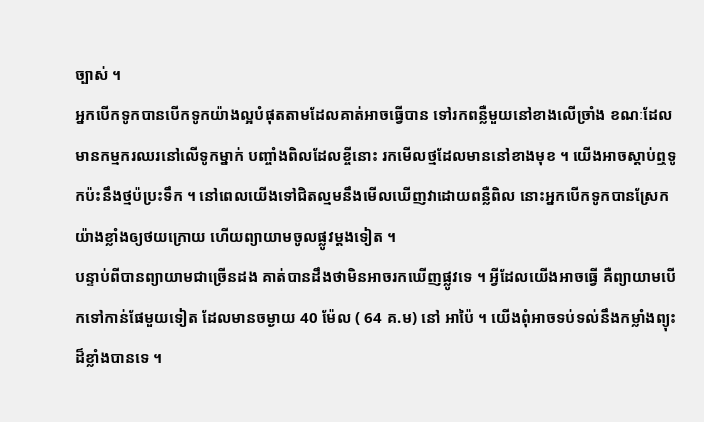ច្បាស់ ។
អ្នកបើកទូកបានបើកទូកយ៉ាងល្អបំផុតតាមដែលគាត់អាចធ្វើបាន ទៅរកពន្លឺមួយនៅខាងលើច្រាំង ខណៈដែលមានកម្មករឈរនៅលើទូកម្នាក់ បញ្ចាំងពិលដែលខ្ចីនោះ រកមើលថ្មដែលមាននៅខាងមុខ ។ យើងអាចស្ដាប់ឮទូកប៉ះនឹងថ្មប៉ប្រះទឹក ។ នៅពេលយើងទៅជិតល្មមនឹងមើលឃើញវាដោយពន្លឺពិល នោះអ្នកបើកទូកបានស្រែកយ៉ាងខ្លាំងឲ្យថយក្រោយ ហើយព្យាយាមចូលផ្លូវម្ដងទៀត ។
បន្ទាប់ពីបានព្យាយាមជាច្រើនដង គាត់បានដឹងថាមិនអាចរកឃើញផ្លូវទេ ។ អ្វីដែលយើងអាចធ្វើ គឺព្យាយាមបើកទៅកាន់ផែមួយទៀត ដែលមានចម្ងាយ 40 ម៉ែល ( 64 គ.ម) នៅ អាប៉ៃ ។ យើងពុំអាចទប់ទល់នឹងកម្លាំងព្យុះដ៏ខ្លាំងបានទេ ។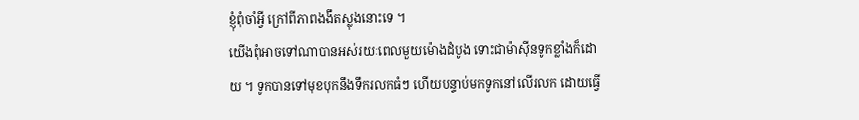ខ្ញុំពុំចាំអ្វី ក្រៅពីភាពងងឹតស្លុងនោះទេ ។
យើងពុំអាចទៅណាបានអស់រយៈពេលមួយម៉ោងដំបូង ទោះជាម៉ាស៊ីនទូកខ្លាំងក៏ដោយ ។ ទូកបានទៅមុខបុកនឹងទឹករលកធំៗ ហើយបន្ទាប់មកទូកនៅលើរលក ដោយធ្វើ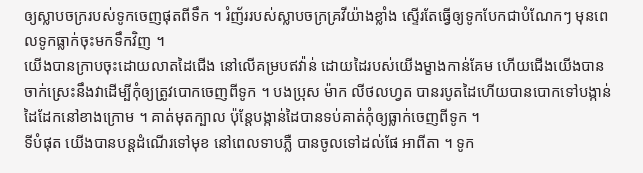ឲ្យស្លាបចក្ររបស់ទូកចេញផុតពីទឹក ។ រំញ័ររបស់ស្លាបចក្រគ្រវីយ៉ាងខ្លាំង ស្ទើរតែធ្វើឲ្យទូកបែកជាបំណែកៗ មុនពេលទូកធ្លាក់ចុះមកទឹកវិញ ។
យើងបានក្រាបចុះដោយលាតដៃជើង នៅលើគម្របឥវ៉ាន់ ដោយដៃរបស់យើងម្ខាងកាន់គែម ហើយជើងយើងបានចាក់ស្រេះនឹងវាដើម្បីកុំឲ្យត្រូវបោកចេញពីទូក ។ បងប្រុស ម៉ាក លីថលហ្វត បានរបូតដៃហើយបានបោកទៅបង្កាន់ដៃដែកនៅខាងក្រោម ។ គាត់មុតក្បាល ប៉ុន្តែបង្កាន់ដៃបានទប់គាត់កុំឲ្យធ្លាក់ចេញពីទូក ។
ទីបំផុត យើងបានបន្តដំណើរទៅមុខ នៅពេលទាបភ្លឺ បានចូលទៅដល់ផែ អាពីតា ។ ទូក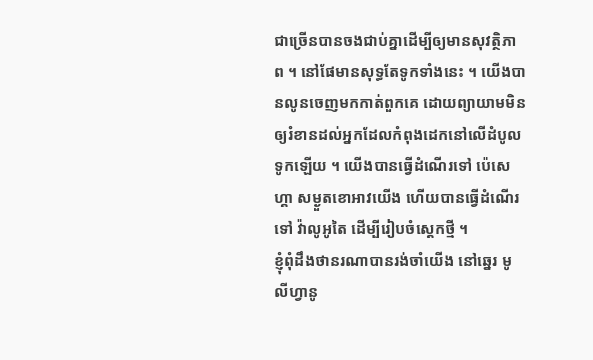ជាច្រើនបានចងជាប់គ្នាដើម្បីឲ្យមានសុវត្ថិភាព ។ នៅផែមានសុទ្ធតែទូកទាំងនេះ ។ យើងបានលូនចេញមកកាត់ពួកគេ ដោយព្យាយាមមិនឲ្យរំខានដល់អ្នកដែលកំពុងដេកនៅលើដំបូលទូកឡើយ ។ យើងបានធ្វើដំណើរទៅ ប៉េសេហ្គា សម្ងួតខោអាវយើង ហើយបានធ្វើដំណើរទៅ វ៉ាលូអូតៃ ដើម្បីរៀបចំស្ដេកថ្មី ។
ខ្ញុំពុំដឹងថានរណាបានរង់ចាំយើង នៅឆ្នេរ មូលីហ្វានូ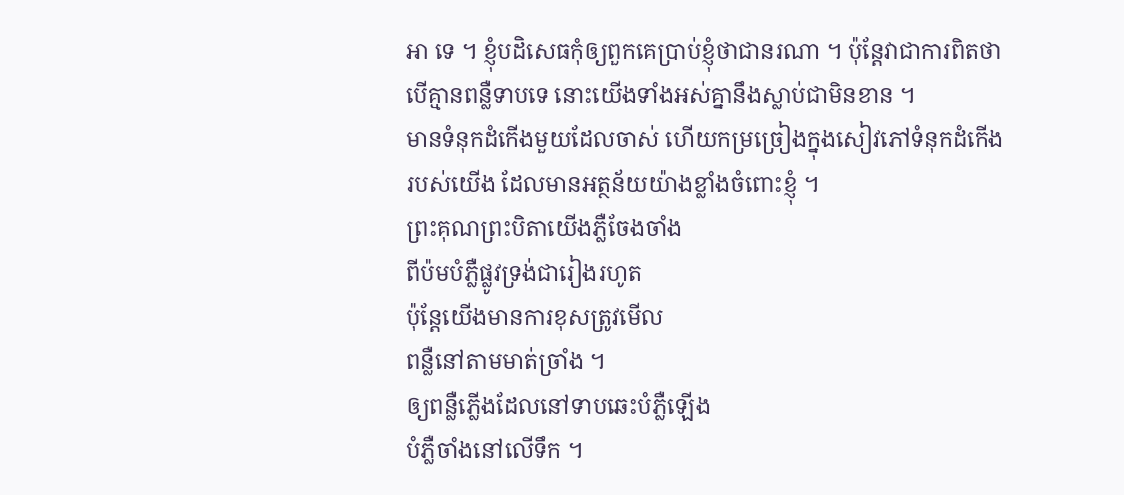អា ទេ ។ ខ្ញុំបដិសេធកុំឲ្យពួកគេប្រាប់ខ្ញុំថាជានរណា ។ ប៉ុន្តែវាជាការពិតថា បើគ្មានពន្លឺទាបទេ នោះយើងទាំងអស់គ្នានឹងស្លាប់ជាមិនខាន ។
មានទំនុកដំកើងមួយដែលចាស់ ហើយកម្រច្រៀងក្នុងសៀវភៅទំនុកដំកើងរបស់យើង ដែលមានអត្ថន័យយ៉ាងខ្លាំងចំពោះខ្ញុំ ។
ព្រះគុណព្រះបិតាយើងភ្លឺចែងចាំង
ពីប៉មបំភ្លឺផ្លូវទ្រង់ជារៀងរហូត
ប៉ុន្តែយើងមានការខុសត្រូវមើល
ពន្លឺនៅតាមមាត់ច្រាំង ។
ឲ្យពន្លឺភ្លើងដែលនៅទាបឆេះបំភ្លឺឡើង
បំភ្លឺចាំងនៅលើទឹក ។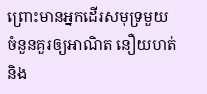ព្រោះមានអ្នកដើរសមុទ្រមួយចំនួនគួរឲ្យអាណិត នឿយហត់ និង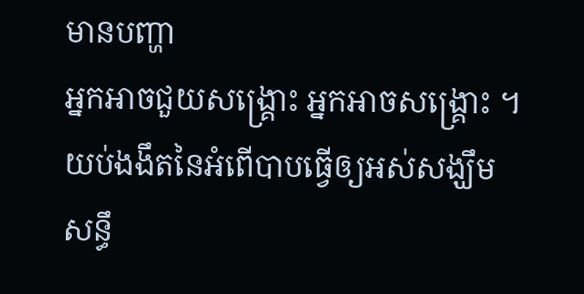មានបញ្ហា
អ្នកអាចជួយសង្គ្រោះ អ្នកអាចសង្គ្រោះ ។
យប់ងងឹតនៃអំពើបាបធ្វើឲ្យអស់សង្ឃឹម
សន្ធឹ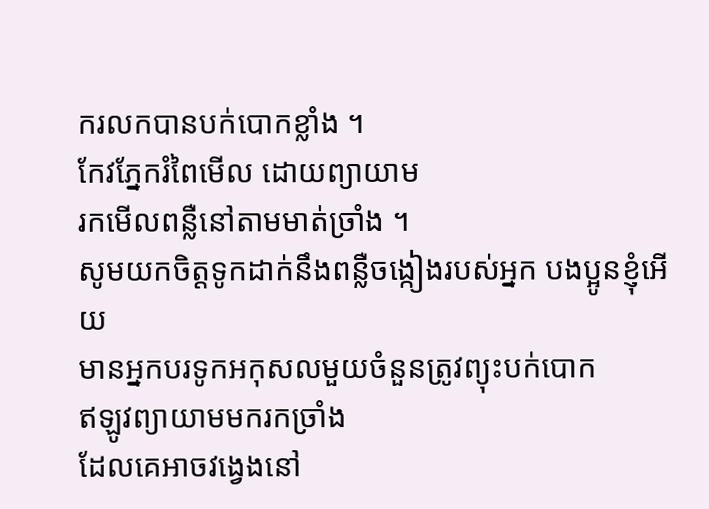ករលកបានបក់បោកខ្លាំង ។
កែវភ្នែករំពៃមើល ដោយព្យាយាម
រកមើលពន្លឺនៅតាមមាត់ច្រាំង ។
សូមយកចិត្តទូកដាក់នឹងពន្លឺចង្កៀងរបស់អ្នក បងប្អូនខ្ញុំអើយ
មានអ្នកបរទូកអកុសលមួយចំនួនត្រូវព្យុះបក់បោក
ឥឡូវព្យាយាមមករកច្រាំង
ដែលគេអាចវង្វេងនៅ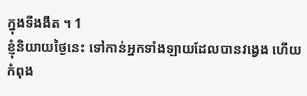ក្នុងទីងងឹត ។ 1
ខ្ញុំនិយាយថ្ងៃនេះ ទៅកាន់អ្នកទាំងឡាយដែលបានវង្វេង ហើយកំពុង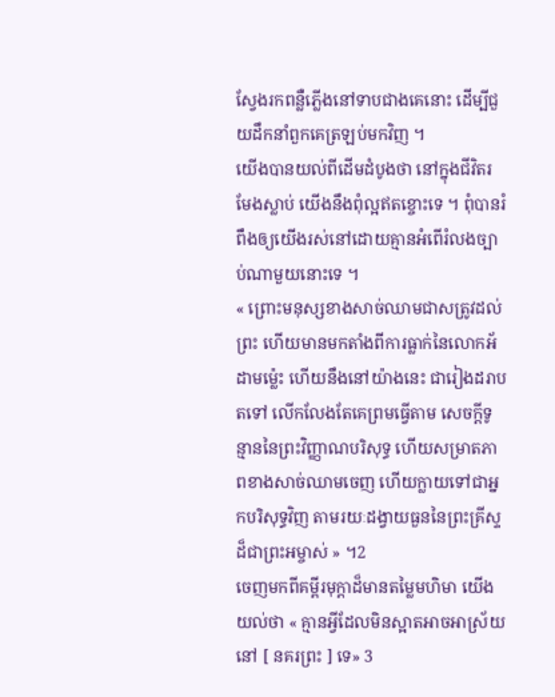ស្វែងរកពន្លឺភ្លើងនៅទាបជាងគេនោះ ដើម្បីជួយដឹកនាំពួកគេត្រឡប់មកវិញ ។
យើងបានយល់ពីដើមដំបូងថា នៅក្នុងជីវិតរមែងស្លាប់ យើងនឹងពុំល្អឥតខ្ចោះទេ ។ ពុំបានរំពឹងឲ្យយើងរស់នៅដោយគ្មានអំពើរំលងច្បាប់ណាមួយនោះទេ ។
« ព្រោះមនុស្សខាងសាច់ឈាមជាសត្រូវដល់ព្រះ ហើយមានមកតាំងពីការធ្លាក់នៃលោកអ័ដាមម្ល៉េះ ហើយនឹងនៅយ៉ាងនេះ ជារៀងដរាបតទៅ លើកលែងតែគេព្រមធ្វើតាម សេចក្ដីទូន្មាននៃព្រះវិញ្ញាណបរិសុទ្ធ ហើយសម្រាតភាពខាងសាច់ឈាមចេញ ហើយក្លាយទៅជាអ្នកបរិសុទ្ធវិញ តាមរយៈដង្វាយធួននៃព្រះគ្រីស្ទដ៏ជាព្រះអម្ចាស់ » ។2
ចេញមកពីគម្ពីរមុក្ដាដ៏មានតម្លៃមហិមា យើងយល់ថា « គ្មានអ្វីដែលមិនស្អាតអាចអាស្រ័យនៅ [ នគរព្រះ ] ទេ» 3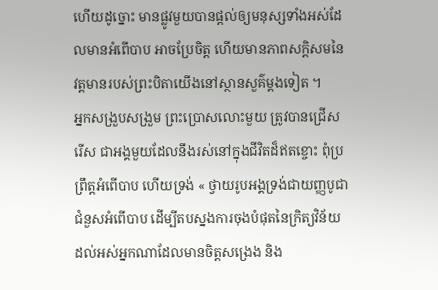ហើយដូច្នោះ មានផ្លូវមួយបានផ្ដល់ឲ្យមនុស្សទាំងអស់ដែលមានអំពើបាប អាចប្រែចិត្ត ហើយមានភាពសក្ដិសមនៃវត្តមានរបស់ព្រះបិតាយើងនៅស្ថានសួគ៌ម្ដងទៀត ។
អ្នកសង្រួបសង្រួម ព្រះប្រោសលោះមួយ ត្រូវបានជ្រើសរើស ជាអង្គមួយដែលនឹងរស់នៅក្នុងជីវិតដ៏ឥតខ្ចោះ ពុំប្រព្រឹត្តអំពើបាប ហើយទ្រង់ « ថ្វាយរូបអង្គទ្រង់ជាយញ្ញបូជា ជំនួសអំពើបាប ដើម្បីតបស្នងការចុងបំផុតនៃក្រិត្យវិន័យ ដល់អស់អ្នកណាដែលមានចិត្តសង្រេង និង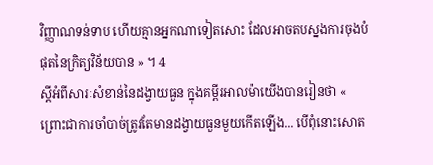វិញ្ញាណទន់ទាប ហើយគ្មានអ្នកណាទៀតសោះ ដែលអាចតបស្នងការចុងបំផុតនៃក្រិត្យវិន័យបាន » ។ 4
ស្ដីអំពីសារៈសំខាន់នៃដង្វាយធួន ក្នុងគម្ពីរអាលម៉ាយើងបានរៀនថា « ព្រោះជាការចាំបាច់ត្រូវតែមានដង្វាយធួនមួយកើតឡើង... បើពុំនោះសោត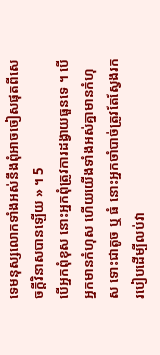ទេមនុស្សលោកទាំងអស់នឹងពុំអាចចៀសផុតពីសេចក្ដីវិនាសបានឡើយ » ។ 5
បើអ្នកពុំខុស នោះអ្នកពុំត្រូវការដង្វាយធួនទេ ។ បើអ្នកមានកំហុស ហើយយើងទាំងអស់គ្នាមានកំហុស ទោះជាតូច ឬ ធំ នោះអ្នកចាំបាច់ត្រូវតែស្វែងរករបៀបដើម្បីលប់វា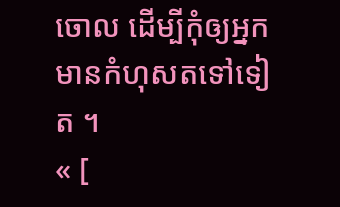ចោល ដើម្បីកុំឲ្យអ្នកមានកំហុសតទៅទៀត ។
« [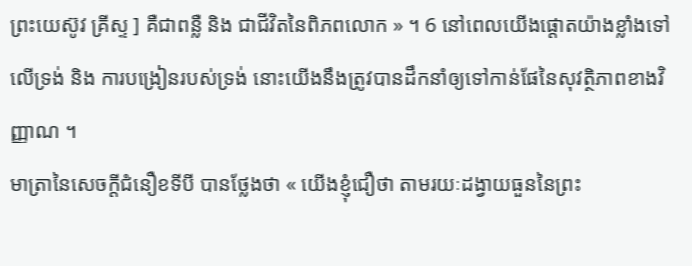ព្រះយេស៊ូវ គ្រីស្ទ ] គឺជាពន្លឺ និង ជាជីវិតនៃពិភពលោក » ។ 6 នៅពេលយើងផ្ដោតយ៉ាងខ្លាំងទៅលើទ្រង់ និង ការបង្រៀនរបស់ទ្រង់ នោះយើងនឹងត្រូវបានដឹកនាំឲ្យទៅកាន់ផែនៃសុវត្ថិភាពខាងវិញ្ញាណ ។
មាត្រានៃសេចក្ដីជំនឿខទីបី បានថ្លែងថា « យើងខ្ញុំជឿថា តាមរយៈដង្វាយធួននៃព្រះ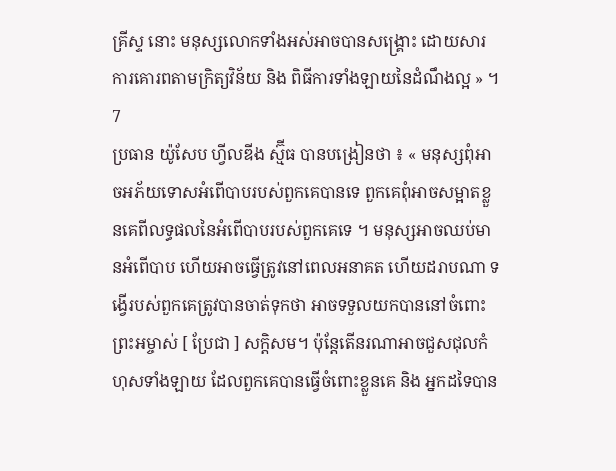គ្រីស្ទ នោះ មនុស្សលោកទាំងអស់អាចបានសង្គ្រោះ ដោយសារការគោរពតាមក្រិត្យវិន័យ និង ពិធីការទាំងឡាយនៃដំណឹងល្អ » ។ 7
ប្រធាន យ៉ូសែប ហ្វីលឌីង ស្ម៊ីធ បានបង្រៀនថា ៖ « មនុស្សពុំអាចអភ័យទោសអំពើបាបរបស់ពួកគេបានទេ ពួកគេពុំអាចសម្អាតខ្លួនគេពីលទ្ធផលនៃអំពើបាបរបស់ពួកគេទេ ។ មនុស្សអាចឈប់មានអំពើបាប ហើយអាចធ្វើត្រូវនៅពេលអនាគត ហើយដរាបណា ទង្វើរបស់ពួកគេត្រូវបានចាត់ទុកថា អាចទទួលយកបាននៅចំពោះព្រះអម្ចាស់ [ ប្រែជា ] សក្ដិសម។ ប៉ុន្តែតើនរណាអាចជួសជុលកំហុសទាំងឡាយ ដែលពួកគេបានធ្វើចំពោះខ្លួនគេ និង អ្នកដទៃបាន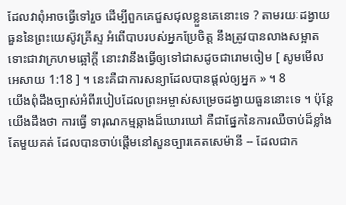ដែលវាពុំអាចធ្វើទៅរួច ដើម្បីពួកគេជួសជុលខ្លួនគេនោះទេ ? តាមរយៈដង្វាយធួននៃព្រះយេស៊ូវគ្រីស្ទ អំពើបាបរបស់អ្នកប្រែចិត្ត នឹងត្រូវបានលាងសម្អាត ទោះជាវាក្រហមឆ្អៅក្ដី នោះវានឹងធ្វើឲ្យទៅជាសដូចជារោមចៀម [ សូមមើល អេសាយ 1:18 ] ។ នេះគឺជាការសន្យាដែលបានផ្ដល់ឲ្យអ្នក » ។ 8
យើងពុំដឹងច្បាស់អំពីរបៀបដែលព្រះអម្ចាស់សម្រេចដង្វាយធួននោះទេ ។ ប៉ុន្តែយើងដឹងថា ការធ្វើ ទារុណកម្មឆ្កាងដ៏ឃោរឃៅ គឺជាផ្នែកនៃការឈឺចាប់ដ៏ខ្លាំងតែមួយគត់ ដែលបានចាប់ផ្ដើមនៅសួនច្បារគេតសេម៉ានី -- ដែលជាក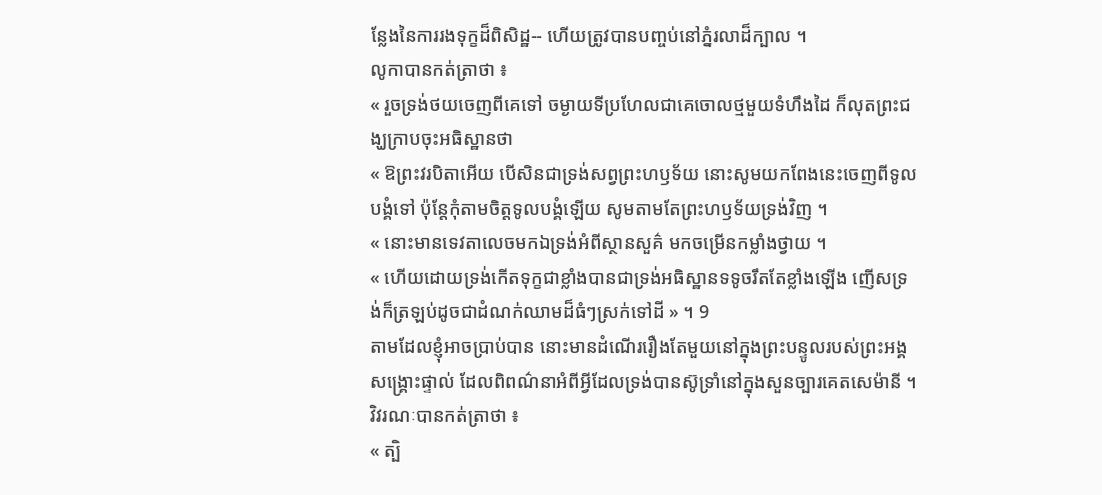ន្លែងនៃការរងទុក្ខដ៏ពិសិដ្ឋ-- ហើយត្រូវបានបញ្ចប់នៅភ្នំរលាដ៏ក្បាល ។
លូកាបានកត់ត្រាថា ៖
« រួចទ្រង់ថយចេញពីគេទៅ ចម្ងាយទីប្រហែលជាគេចោលថ្មមួយទំហឹងដៃ ក៏លុតព្រះជង្ឃក្រាបចុះអធិស្ឋានថា
« ឱព្រះវរបិតាអើយ បើសិនជាទ្រង់សព្វព្រះហឫទ័យ នោះសូមយកពែងនេះចេញពីទូលបង្គំទៅ ប៉ុន្តែកុំតាមចិត្តទូលបង្គំឡើយ សូមតាមតែព្រះហឫទ័យទ្រង់វិញ ។
« នោះមានទេវតាលេចមកឯទ្រង់អំពីស្ថានសួគ៌ មកចម្រើនកម្លាំងថ្វាយ ។
« ហើយដោយទ្រង់កើតទុក្ខជាខ្លាំងបានជាទ្រង់អធិស្ឋានទទូចរឹតតែខ្លាំងឡើង ញើសទ្រង់ក៏ត្រឡប់ដូចជាដំណក់ឈាមដ៏ធំៗស្រក់ទៅដី » ។ 9
តាមដែលខ្ញុំអាចប្រាប់បាន នោះមានដំណើររឿងតែមួយនៅក្នុងព្រះបន្ទូលរបស់ព្រះអង្គសង្គ្រោះផ្ទាល់ ដែលពិពណ៌នាអំពីអ្វីដែលទ្រង់បានស៊ូទ្រាំនៅក្នុងសួនច្បារគេតសេម៉ានី ។ វិវរណៈបានកត់ត្រាថា ៖
« ត្បិ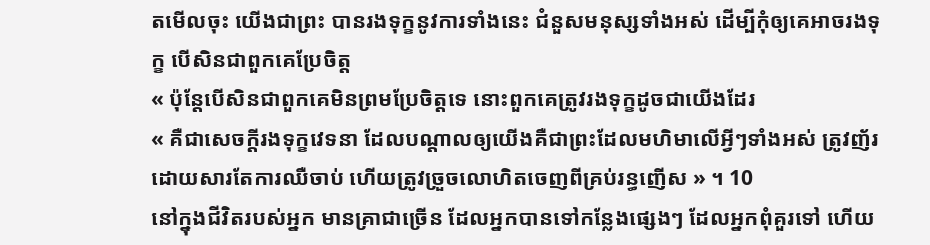តមើលចុះ យើងជាព្រះ បានរងទុក្ខនូវការទាំងនេះ ជំនួសមនុស្សទាំងអស់ ដើម្បីកុំឲ្យគេអាចរងទុក្ខ បើសិនជាពួកគេប្រែចិត្ត
« ប៉ុន្តែបើសិនជាពួកគេមិនព្រមប្រែចិត្តទេ នោះពួកគេត្រូវរងទុក្ខដូចជាយើងដែរ
« គឺជាសេចក្ដីរងទុក្ខវេទនា ដែលបណ្ដាលឲ្យយើងគឺជាព្រះដែលមហិមាលើអ្វីៗទាំងអស់ ត្រូវញ័រដោយសារតែការឈឺចាប់ ហើយត្រូវច្រួចលោហិតចេញពីគ្រប់រន្ធញើស » ។ 10
នៅក្នុងជីវិតរបស់អ្នក មានគ្រាជាច្រើន ដែលអ្នកបានទៅកន្លែងផ្សេងៗ ដែលអ្នកពុំគួរទៅ ហើយ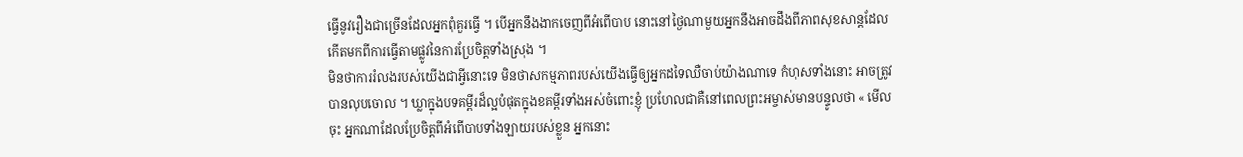ធ្វើនូវរឿងជាច្រើនដែលអ្នកពុំគួរធ្វើ ។ បើអ្នកនឹងងាកចេញពីអំពើបាប នោះនៅថ្ងៃណាមួយអ្នកនឹងអាចដឹងពីភាពសុខសាន្ដដែលកើតមកពីការធ្វើតាមផ្លូវនៃការប្រែចិត្តទាំងស្រុង ។
មិនថាការរំលងរបស់យើងជាអ្វីនោះទេ មិនថាសកម្មភាពរបស់យើងធ្វើឲ្យអ្នកដទៃឈឺចាប់យ៉ាងណាទេ កំហុសទាំងនោះ អាចត្រូវបានលុបចោល ។ ឃ្លាក្នុងបទគម្ពីរដ៏ល្អបំផុតក្នុងខគម្ពីរទាំងអស់ចំពោះខ្ញុំ ប្រហែលជាគឺនៅពេលព្រះអម្ចាស់មានបន្ទូលថា « មើលចុះ អ្នកណាដែលប្រែចិត្តពីអំពើបាបទាំងឡាយរបស់ខ្លួន អ្នកនោះ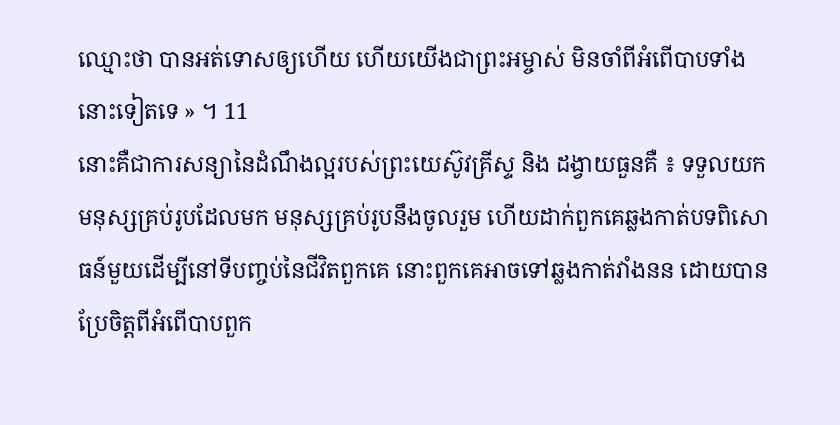ឈ្មោះថា បានអត់ទោសឲ្យហើយ ហើយយើងជាព្រះអម្ចាស់ មិនចាំពីអំពើបាបទាំងនោះទៀតទេ » ។ 11
នោះគឺជាការសន្យានៃដំណឹងល្អរបស់ព្រះយេស៊ូវគ្រីស្ទ និង ដង្វាយធួនគឺ ៖ ទទួលយកមនុស្សគ្រប់រូបដែលមក មនុស្សគ្រប់រូបនឹងចូលរួម ហើយដាក់ពួកគេឆ្លងកាត់បទពិសោធន៍មួយដើម្បីនៅទីបញ្ចប់នៃជីវិតពួកគេ នោះពួកគេអាចទៅឆ្លងកាត់វាំងនន ដោយបានប្រែចិត្តពីអំពើបាបពួក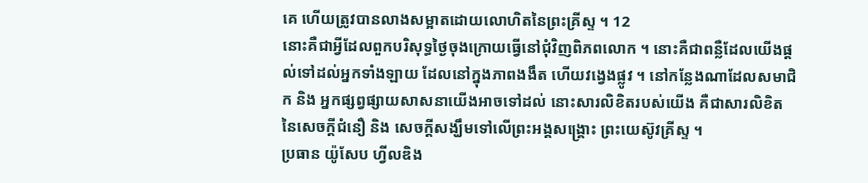គេ ហើយត្រូវបានលាងសម្អាតដោយលោហិតនៃព្រះគ្រីស្ទ ។ 12
នោះគឺជាអ្វីដែលពួកបរិសុទ្ធថ្ងៃចុងក្រោយធ្វើនៅជុំវិញពិភពលោក ។ នោះគឺជាពន្លឺដែលយើងផ្ដល់ទៅដល់អ្នកទាំងឡាយ ដែលនៅក្នុងភាពងងឹត ហើយវង្វេងផ្លូវ ។ នៅកន្លែងណាដែលសមាជិក និង អ្នកផ្សព្វផ្សាយសាសនាយើងអាចទៅដល់ នោះសារលិខិតរបស់យើង គឺជាសារលិខិតនៃសេចក្ដីជំនឿ និង សេចក្ដីសង្ឃឹមទៅលើព្រះអង្គសង្គ្រោះ ព្រះយេស៊ូវគ្រីស្ទ ។
ប្រធាន យ៉ូសែប ហ្វីលឌិង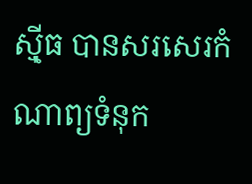ស៊្មីធ បានសរសេរកំណាព្យទំនុក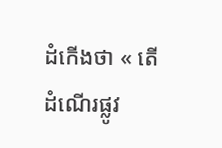ដំកើងថា « តើដំណើរផ្លូវ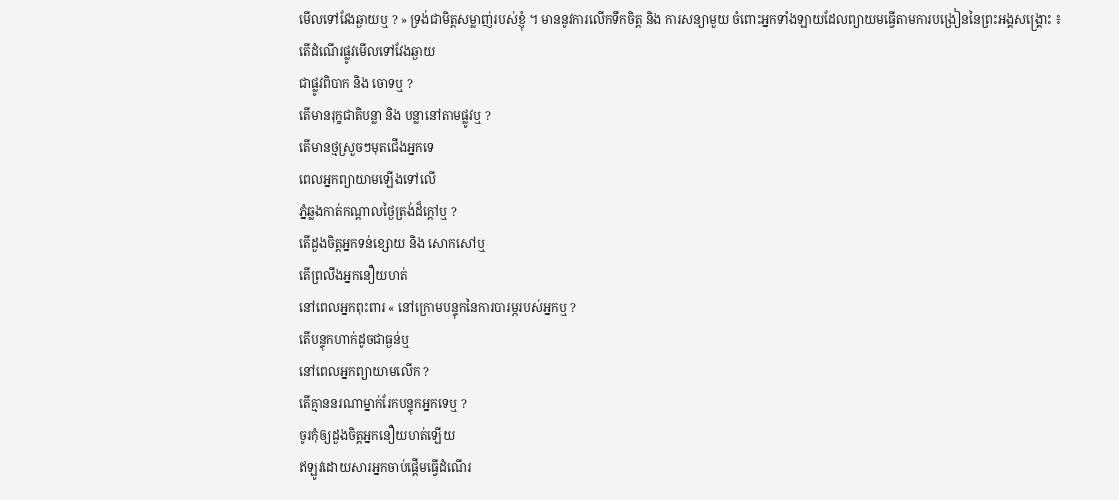មើលទៅវែងឆ្ងាយឬ ? » ទ្រង់ជាមិត្តសម្លាញ់របស់ខ្ញុំ ។ មាននូវការលើកទឹកចិត្ត និង ការសន្យាមួយ ចំពោះអ្នកទាំងឡាយដែលព្យាយមធ្វើតាមការបង្រៀននៃព្រះអង្គសង្គ្រោះ ៖
តើដំណើរផ្លូវមើលទៅវែងឆ្ងាយ
ជាផ្លូវពិបាក និង ចោទឬ ?
តើមានរុក្ខជាតិបន្លា និង បន្លានៅតាមផ្លូវឬ ?
តើមានថ្មស្រួចៗមុតជើងអ្នកទេ
ពេលអ្នកព្យាយាមឡើងទៅលើ
ភ្នំឆ្លងកាត់កណ្ដាលថ្ងៃត្រង់ដ៏ក្ដៅឬ ?
តើដួងចិត្តអ្នកទន់ខ្សោយ និង សោកសៅឬ
តើព្រលឹងអ្នកនឿយហត់
នៅពេលអ្នកពុះពារ « នៅក្រោមបន្ទុកនៃការបារម្ភរបស់អ្នកឬ ?
តើបន្ទុកហាក់ដូចជាធ្ងន់ឬ
នៅពេលអ្នកព្យាយាមលើក ?
តើគ្មាននរណាម្នាក់រែកបន្ទុកអ្នកទេឬ ?
ចូរកុំឲ្យដួងចិត្តអ្នកនឿយហត់ឡើយ
ឥឡូវដោយសារអ្នកចាប់ផ្ដើមធ្វើដំណើរ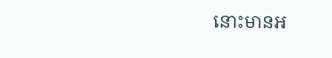នោះមានអ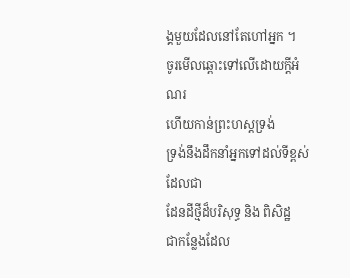ង្គមួយដែលនៅតែហៅអ្នក ។
ចូរមើលឆ្ពោះទៅលើដោយក្ដីអំណរ
ហើយកាន់ព្រះហស្តទ្រង់
ទ្រង់នឹងដឹកនាំអ្នកទៅដល់ទីខ្ពស់ដែលជា
ដែនដីថ្មីដ៏បរិសុទ្ធ និង ពិសិដ្ឋ
ជាកន្លែងដែល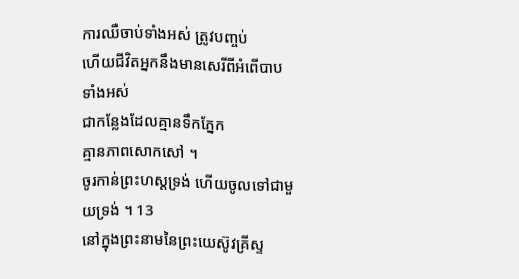ការឈឺចាប់ទាំងអស់ ត្រូវបញ្ចប់
ហើយជីវិតអ្នកនឹងមានសេរីពីអំពើបាបទាំងអស់
ជាកន្លែងដែលគ្មានទឹកភ្នែក
គ្មានភាពសោកសៅ ។
ចូរកាន់ព្រះហស្តទ្រង់ ហើយចូលទៅជាមួយទ្រង់ ។ 13
នៅក្នុងព្រះនាមនៃព្រះយេស៊ូវគ្រីស្ទ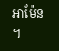អាម៉ែន ។